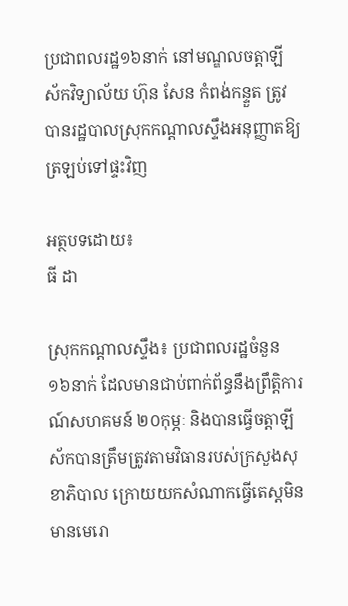ប្រជាពលរដ្ឋ១៦នាក់ នៅមណ្ឌលចត្តាឡីស័កវិទ្យាល័យ ហ៊ុន សែន កំពង់កន្ទួត ត្រូវបានរដ្ឋបាលស្រុកកណ្តាលស្ទឹងអនុញ្ញាតឱ្យត្រឡប់ទៅផ្ទះវិញ

អត្ថបទដោយ៖
ធី ដា

ស្រុកកណ្ដាលស្ទឹង៖ ប្រជាពលរដ្ឋចំនួន ១៦នាក់ ដែលមានជាប់ពាក់ព័ន្ធនឹងព្រឹត្តិការណ៍សហគមន៍ ២០កុម្ភៈ និងបានធ្វើចត្តាឡីស័កបានត្រឹមត្រូវតាមវិធានរបស់ក្រសួងសុខាភិបាល ក្រោយយកសំណាកធ្វើតេស្តមិនមានមេរោ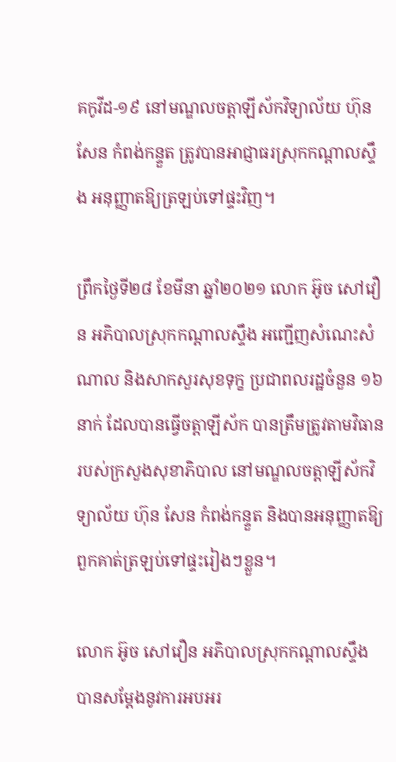គកូវីដ-១៩ នៅមណ្ឌលចត្តាឡីស័កវិទ្យាល័យ ហ៊ុន សែន កំពង់កន្ទួត ត្រូវបានអាជ្ញាធរស្រុកកណ្ដាលស្ទឹង អនុញ្ញាតឱ្យត្រឡប់ទៅផ្ទះវិញ។

ព្រឹកថ្ងៃទី២៨ ខែមីនា ឆ្នាំ២០២១ លោក អ៊ូច សៅវឿន អភិបាលស្រុកកណ្ដាលស្ទឹង អញ្ជើញសំណេះសំណាល និងសាកសួរសុខទុក្ខ ប្រជាពលរដ្ឋចំនួន ១៦នាក់ ដែលបានធ្វើចត្តាឡីស័ក បានត្រឹមត្រូវតាមវិធានរបស់ក្រសួងសុខាភិបាល នៅមណ្ឌលចត្តាឡីស័កវិទ្យាល័យ ហ៊ុន សែន កំពង់កន្ទួត និងបានអនុញ្ញាតឱ្យពួកគាត់ត្រឡប់ទៅផ្ទះរៀងៗខ្លួន។

លោក អ៊ូច សៅវឿន អភិបាលស្រុកកណ្ដាលស្ទឹង បានសម្ដែងនូវការអបអរ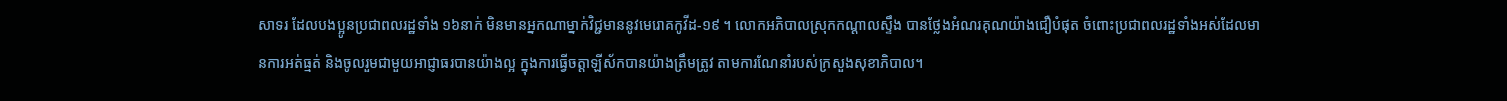សាទរ ដែលបងប្អូនប្រជាពលរដ្ឋទាំង ១៦នាក់ មិនមានអ្នកណាម្នាក់វិជ្ជមាននូវមេរោគកូវីដ-១៩ ។ លោកអភិបាលស្រុកកណ្ដាលស្ទឹង បានថ្លែងអំណរគុណយ៉ាងជឿបំផុត ចំពោះប្រជាពលរដ្ឋទាំងអស់ដែលមានការអត់ធ្មត់ និងចូលរួមជាមួយអាជ្ញាធរបានយ៉ាងល្អ ក្នុងការធ្វើចត្តាឡីស័កបានយ៉ាងត្រឹមត្រូវ តាមការណែនាំរបស់ក្រសួងសុខាភិបាល។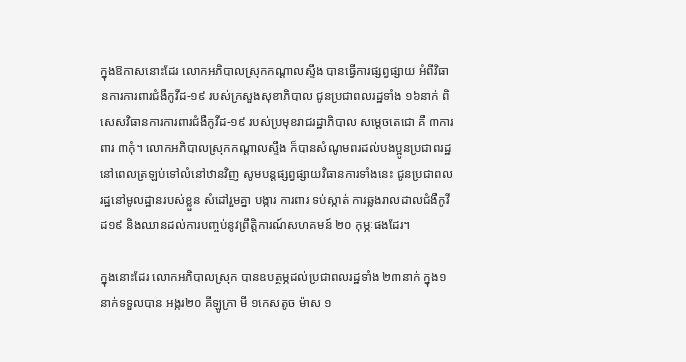ក្នុងឱកាសនោះដែរ លោកអភិបាលស្រុកកណ្ដាលស្ទឹង បានធ្វើការផ្សព្វផ្សាយ អំពីវិធានការការពារជំងឺកូវីដ-១៩ របស់ក្រសួងសុខាភិបាល ជូនប្រជាពលរដ្ឋទាំង ១៦នាក់ ពិសេសវិធានការការពារជំងឺកូវីដ-១៩ របស់ប្រមុខរាជរដ្ឋាភិបាល សម្ដេចតេជោ គឺ ៣ការពារ ៣កុំ។ លោកអភិបាលស្រុកកណ្ដាលស្ទឹង ក៏បានសំណូមពរដល់បងប្អូនប្រជាពរដ្ឋ នៅពេលត្រឡប់ទៅលំនៅឋានវិញ សូមបន្តផ្សព្វផ្សាយវិធានការទាំងនេះ ជូនប្រជាពលរដ្ឋនៅមូលដ្ឋានរបស់ខ្លួន សំដៅរួមគ្នា បង្ការ ការពារ ទប់ស្កាត់ ការឆ្លងរាលដាលជំងឺកូវីដ១៩ និងឈានដល់ការបញ្ចប់នូវព្រឹត្តិការណ៍សហគមន៍ ២០ កុម្ភៈផងដែរ។

ក្នុងនោះដែរ លោកអភិបាលស្រុក បានឧបត្ថម្ភដល់ប្រជាពលរដ្ឋទាំង ២៣នាក់ ក្នុង១នាក់ទទួលបាន អង្ករ២០ គីឡូក្រា មី ១កេសតូច ម៉ាស ១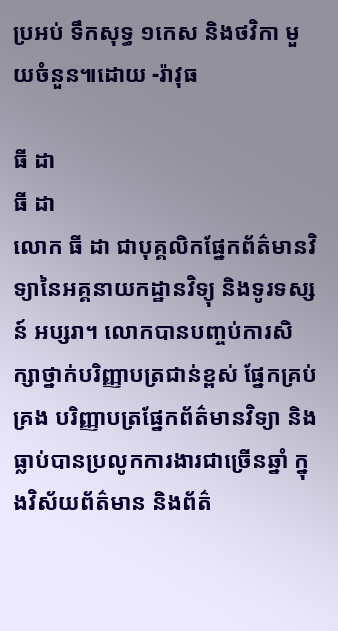ប្រអប់ ទឹកសុទ្ធ ១កេស និងថវិកា មួយចំនួន៕ដោយ -រ៉ាវុធ

ធី ដា
ធី ដា
លោក ធី ដា ជាបុគ្គលិកផ្នែកព័ត៌មានវិទ្យានៃអគ្គនាយកដ្ឋានវិទ្យុ និងទូរទស្សន៍ អប្សរា។ លោកបានបញ្ចប់ការសិក្សាថ្នាក់បរិញ្ញាបត្រជាន់ខ្ពស់ ផ្នែកគ្រប់គ្រង បរិញ្ញាបត្រផ្នែកព័ត៌មានវិទ្យា និងធ្លាប់បានប្រលូកការងារជាច្រើនឆ្នាំ ក្នុងវិស័យព័ត៌មាន និងព័ត៌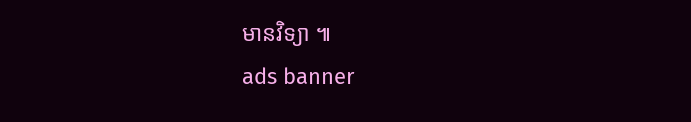មានវិទ្យា ៕
ads banner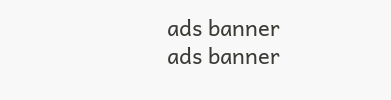ads banner
ads banner